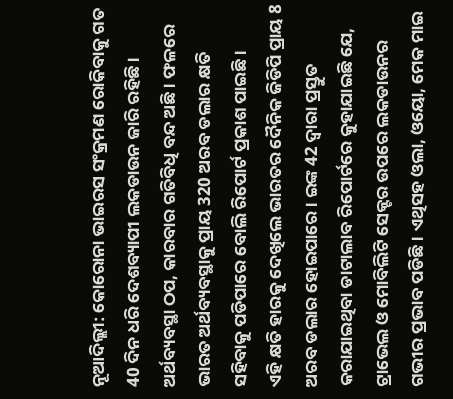ନୂଆଦିଲ୍ଲୀ: କୋରୋନା ଭାଇରସ ସଂକ୍ରମଣ ରୋକିବାକୁ ଗତ 40 ଦିନ ଧରି ଦେଶବ୍ୟାପୀ ଲକଡାଉନ ଜାରି ରହିଛି । ଅର୍ଥବ୍ୟବସ୍ଥା ଠପ, କାରବାର ଗତିବିଧି ବନ୍ଦ ଅଛି । ଫଳରେ ଭାରତ ଅର୍ଥବ୍ୟବସ୍ଥାକୁ ପ୍ରାୟ 320 ଅରବ ଡଲାର କ୍ଷତି ସହିବାକୁ ପଡିପାରେ ବୋଲି ରିପୋର୍ଟ ପ୍ରକାଶ ପାଇଛି ।
ଏହି କ୍ଷତି ହାରକୁ ଦେଖିଲେ ଭାରତର ଦୈନିକ ଜିଡିପି ପ୍ରାୟ 8 ଅରବ ଡଲାର ହୋଇପାରେ । ଇଙ୍କ 42 ଦ୍ବାରା ପ୍ରସ୍ତୁତ କରାଯାଇଥିବା ଡାଟାଲାବ ରିପୋର୍ଟରେ କୁହାଯାଇଛି ଯେ, ଟ୍ରାଭେଲ ଓ ମୋବିଲିଟି ସେକ୍ଟର ଉପରେ ଲକଡାଉନର ଗଭୀର ପ୍ରଭାବ ପଡିଛି । ଏଥିସହ ଓଲା, ଓୟୋ, ମେକ ମାଇ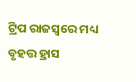ଟ୍ରିପ ରାଜସ୍ବରେ ମଧ୍ୟ ବୃହତ୍ତ ହ୍ରାସ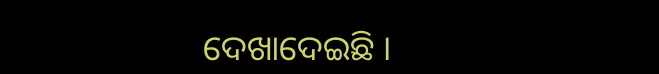ଦେଖାଦେଇଛି ।